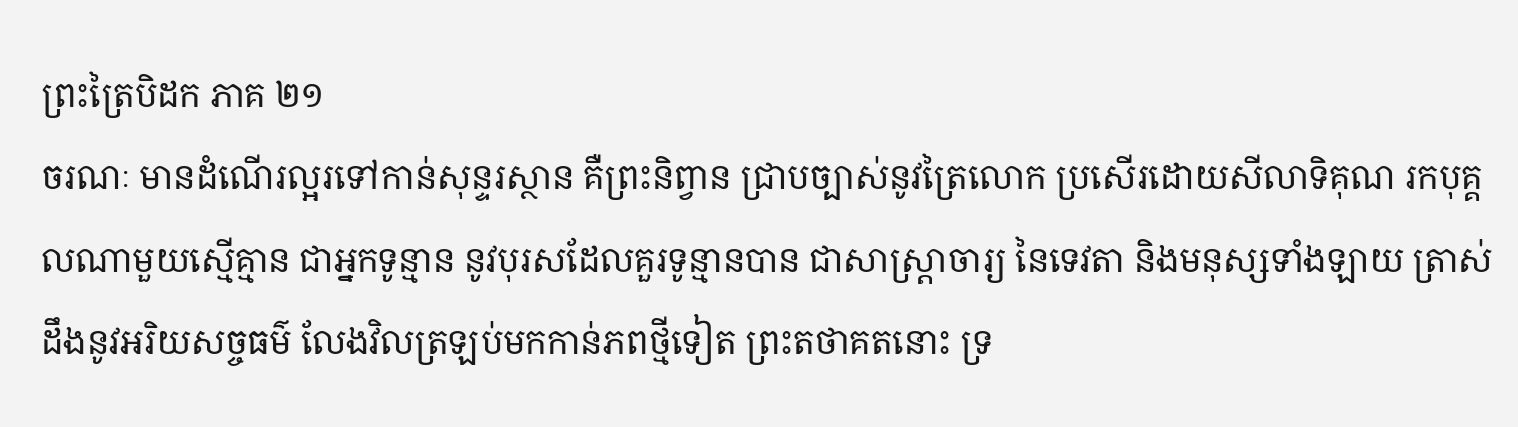ព្រះត្រៃបិដក ភាគ ២១
ចរណៈ មានដំណើរល្អរទៅកាន់សុន្ទរស្ថាន គឺព្រះនិព្វាន ជ្រាបច្បាស់នូវត្រៃលោក ប្រសើរដោយសីលាទិគុណ រកបុគ្គលណាមួយស្មើគ្មាន ជាអ្នកទូន្មាន នូវបុរសដែលគួរទូន្មានបាន ជាសាស្ត្រាចារ្យ នៃទេវតា និងមនុស្សទាំងឡាយ ត្រាស់ដឹងនូវអរិយសច្ចធម៌ លែងវិលត្រឡប់មកកាន់ភពថ្មីទៀត ព្រះតថាគតនោះ ទ្រ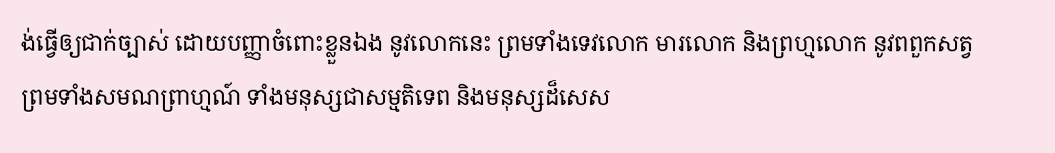ង់ធ្វើឲ្យជាក់ច្បាស់ ដោយបញ្ញាចំពោះខ្លួនឯង នូវលោកនេះ ព្រមទាំងទេវលោក មារលោក និងព្រហ្មលោក នូវពពួកសត្វ ព្រមទាំងសមណព្រាហ្មណ៍ ទាំងមនុស្សជាសម្មតិទេព និងមនុស្សដ៏សេស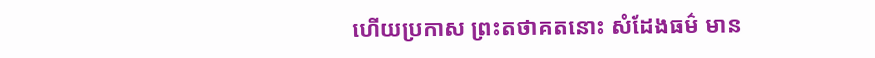ហើយប្រកាស ព្រះតថាគតនោះ សំដែងធម៌ មាន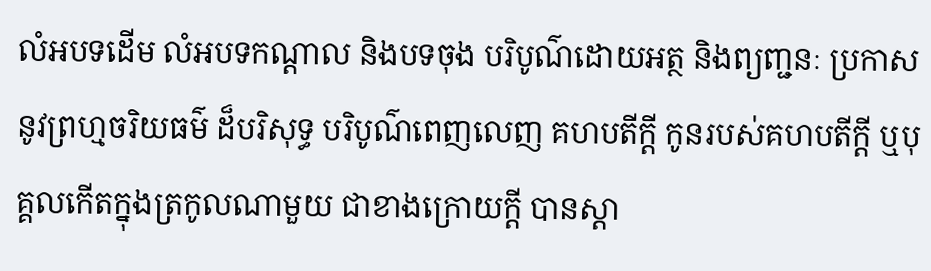លំអបទដើម លំអបទកណ្តាល និងបទចុង បរិបូណ៌ដោយអត្ថ និងព្យញ្ជនៈ ប្រកាសនូវព្រហ្មចរិយធម៌ ដ៏បរិសុទ្ធ បរិបូណ៌ពេញលេញ គហបតីក្តី កូនរបស់គហបតីក្តី ឬបុគ្គលកើតក្នុងត្រកូលណាមួយ ជាខាងក្រោយក្តី បានស្តា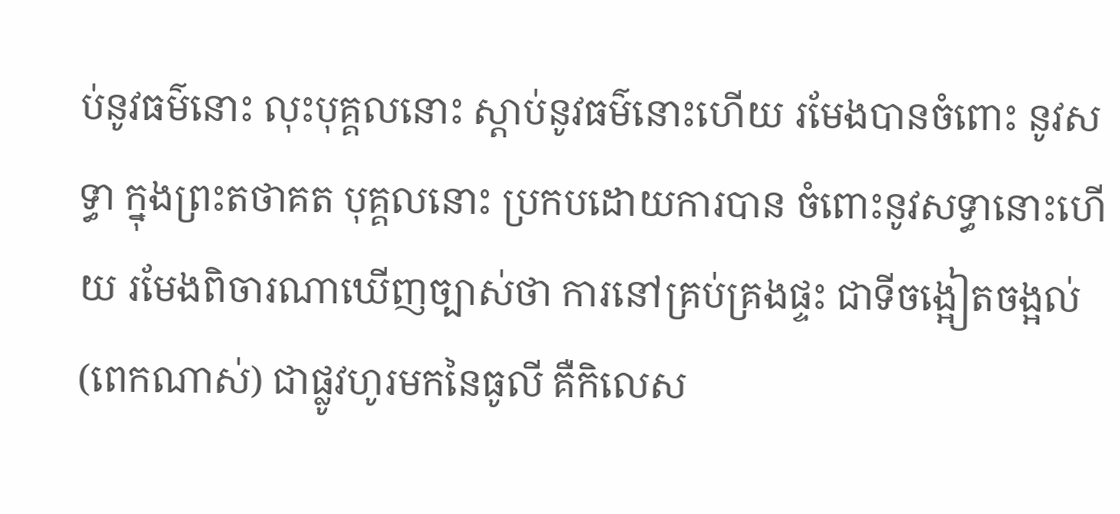ប់នូវធម៌នោះ លុះបុគ្គលនោះ ស្តាប់នូវធម៌នោះហើយ រមែងបានចំពោះ នូវសទ្ធា ក្នុងព្រះតថាគត បុគ្គលនោះ ប្រកបដោយការបាន ចំពោះនូវសទ្ធានោះហើយ រមែងពិចារណាឃើញច្បាស់ថា ការនៅគ្រប់គ្រងផ្ទះ ជាទីចង្អៀតចង្អល់ (ពេកណាស់) ជាផ្លូវហូរមកនៃធូលី គឺកិលេស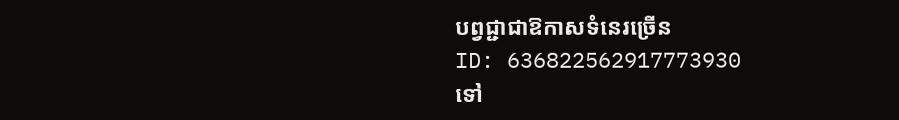បព្វជ្ជាជាឱកាសទំនេរច្រើន
ID: 636822562917773930
ទៅ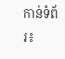កាន់ទំព័រ៖